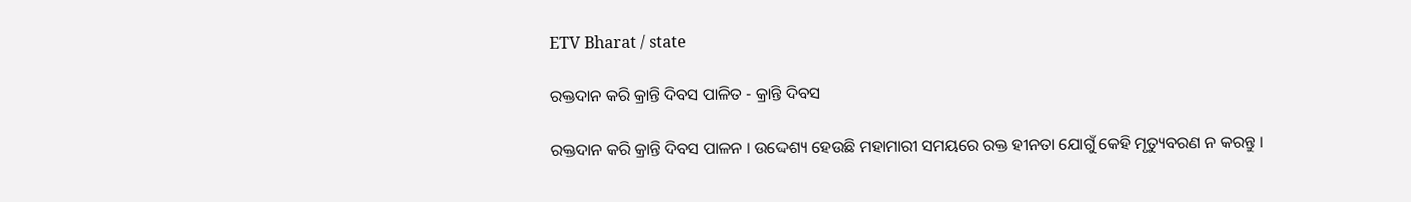ETV Bharat / state

ରକ୍ତଦାନ କରି କ୍ରାନ୍ତି ଦିବସ ପାଳିତ - କ୍ରାନ୍ତି ଦିବସ

ରକ୍ତଦାନ କରି କ୍ରାନ୍ତି ଦିବସ ପାଳନ । ଉଦ୍ଦେଶ୍ୟ ହେଉଛି ମହାମାରୀ ସମୟରେ ରକ୍ତ ହୀନତା ଯୋଗୁଁ କେହି ମୃତ୍ୟୁବରଣ ନ କରନ୍ତୁ ।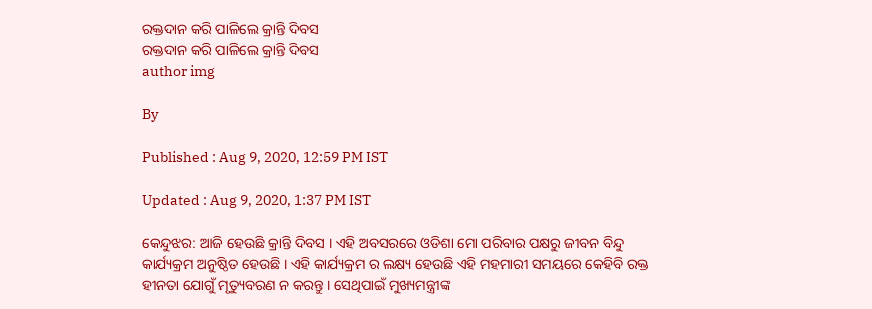ରକ୍ତଦାନ କରି ପାଳିଲେ କ୍ରାନ୍ତି ଦିବସ
ରକ୍ତଦାନ କରି ପାଳିଲେ କ୍ରାନ୍ତି ଦିବସ
author img

By

Published : Aug 9, 2020, 12:59 PM IST

Updated : Aug 9, 2020, 1:37 PM IST

କେନ୍ଦୁଝର: ଆଜି ହେଉଛି କ୍ରାନ୍ତି ଦିବସ । ଏହି ଅବସରରେ ଓଡିଶା ମୋ ପରିବାର ପକ୍ଷରୁ ଜୀବନ ବିନ୍ଦୁ କାର୍ଯ୍ୟକ୍ରମ ଅନୁଷ୍ଠିତ ହେଉଛି । ଏହି କାର୍ଯ୍ୟକ୍ରମ ର ଲକ୍ଷ୍ୟ ହେଉଛି ଏହି ମହମାରୀ ସମୟରେ କେହିବି ରକ୍ତ ହୀନତା ଯୋଗୁଁ ମୃତ୍ୟୁବରଣ ନ କରନ୍ତୁ । ସେଥିପାଇଁ ମୁଖ୍ୟମନ୍ତ୍ରୀଙ୍କ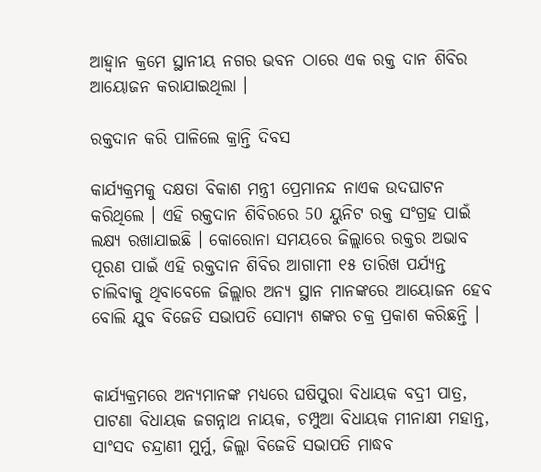ଆହ୍ୱାନ କ୍ରମେ ସ୍ଥାନୀୟ ନଗର ଭବନ ଠାରେ ଏକ ରକ୍ତ ଦାନ ଶିବିର ଆୟୋଜନ କରାଯାଇଥିଲା ।

ରକ୍ତଦାନ କରି ପାଳିଲେ କ୍ରାନ୍ତି ଦିବସ

କାର୍ଯ୍ୟକ୍ରମକୁ ଦକ୍ଷତା ବିକାଶ ମନ୍ତ୍ରୀ ପ୍ରେମାନନ୍ଦ ନାଏକ ଉଦଘାଟନ କରିଥିଲେ । ଏହି ରକ୍ତଦାନ ଶିବିରରେ 50 ୟୁନିଟ ରକ୍ତ ସଂଗ୍ରହ ପାଇଁ ଲକ୍ଷ୍ୟ ରଖାଯାଇଛି । କୋରୋନା ସମୟରେ ଜିଲ୍ଲାରେ ରକ୍ତର ଅଭାବ ପୂରଣ ପାଇଁ ଏହି ରକ୍ତଦାନ ଶିବିର ଆଗାମୀ ୧୫ ତାରିଖ ପର୍ଯ୍ୟନ୍ତ ଚାଲିବାକୁ ଥିବାବେଳେ ଜିଲ୍ଲାର ଅନ୍ୟ ସ୍ଥାନ ମାନଙ୍କରେ ଆୟୋଜନ ହେବ ବୋଲି ଯୁବ ବିଜେଡି ସଭାପତି ସୋମ୍ୟ ଶଙ୍କର ଚକ୍ର ପ୍ରକାଶ କରିଛନ୍ତି ।


କାର୍ଯ୍ୟକ୍ରମରେ ଅନ୍ୟମାନଙ୍କ ମଧ୍ୟରେ ଘଷିପୁରା ବିଧାୟକ ବଦ୍ରୀ ପାତ୍ର, ପାଟଣା ବିଧାୟକ ଜଗନ୍ନାଥ ନାୟକ, ଚମ୍ପୁଆ ବିଧାୟକ ମୀନାକ୍ଷୀ ମହାନ୍ତ, ସାଂସଦ ଚନ୍ଦ୍ରାଣୀ ମୁର୍ମୁ, ଜିଲ୍ଲା ବିଜେଡି ସଭାପତି ମାଦ୍ଧବ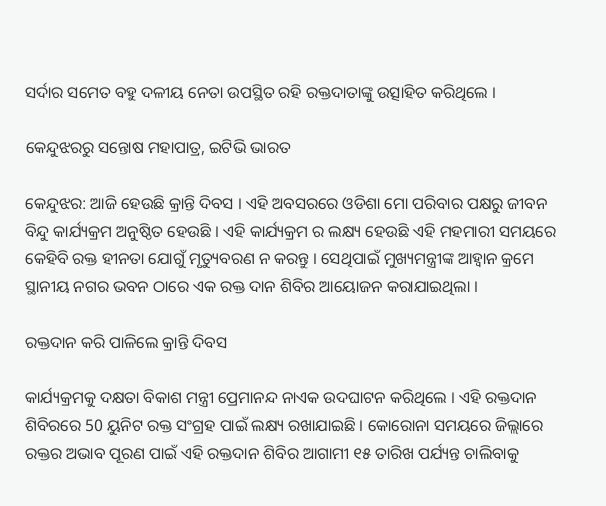ସର୍ଦାର ସମେତ ବହୁ ଦଳୀୟ ନେତା ଉପସ୍ଥିତ ରହି ରକ୍ତଦାତାଙ୍କୁ ଉତ୍ସାହିତ କରିଥିଲେ ।

କେନ୍ଦୁଝରରୁ ସନ୍ତୋଷ ମହାପାତ୍ର, ଇଟିଭି ଭାରତ

କେନ୍ଦୁଝର: ଆଜି ହେଉଛି କ୍ରାନ୍ତି ଦିବସ । ଏହି ଅବସରରେ ଓଡିଶା ମୋ ପରିବାର ପକ୍ଷରୁ ଜୀବନ ବିନ୍ଦୁ କାର୍ଯ୍ୟକ୍ରମ ଅନୁଷ୍ଠିତ ହେଉଛି । ଏହି କାର୍ଯ୍ୟକ୍ରମ ର ଲକ୍ଷ୍ୟ ହେଉଛି ଏହି ମହମାରୀ ସମୟରେ କେହିବି ରକ୍ତ ହୀନତା ଯୋଗୁଁ ମୃତ୍ୟୁବରଣ ନ କରନ୍ତୁ । ସେଥିପାଇଁ ମୁଖ୍ୟମନ୍ତ୍ରୀଙ୍କ ଆହ୍ୱାନ କ୍ରମେ ସ୍ଥାନୀୟ ନଗର ଭବନ ଠାରେ ଏକ ରକ୍ତ ଦାନ ଶିବିର ଆୟୋଜନ କରାଯାଇଥିଲା ।

ରକ୍ତଦାନ କରି ପାଳିଲେ କ୍ରାନ୍ତି ଦିବସ

କାର୍ଯ୍ୟକ୍ରମକୁ ଦକ୍ଷତା ବିକାଶ ମନ୍ତ୍ରୀ ପ୍ରେମାନନ୍ଦ ନାଏକ ଉଦଘାଟନ କରିଥିଲେ । ଏହି ରକ୍ତଦାନ ଶିବିରରେ 50 ୟୁନିଟ ରକ୍ତ ସଂଗ୍ରହ ପାଇଁ ଲକ୍ଷ୍ୟ ରଖାଯାଇଛି । କୋରୋନା ସମୟରେ ଜିଲ୍ଲାରେ ରକ୍ତର ଅଭାବ ପୂରଣ ପାଇଁ ଏହି ରକ୍ତଦାନ ଶିବିର ଆଗାମୀ ୧୫ ତାରିଖ ପର୍ଯ୍ୟନ୍ତ ଚାଲିବାକୁ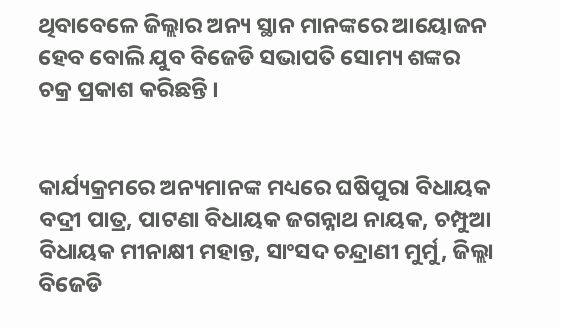ଥିବାବେଳେ ଜିଲ୍ଲାର ଅନ୍ୟ ସ୍ଥାନ ମାନଙ୍କରେ ଆୟୋଜନ ହେବ ବୋଲି ଯୁବ ବିଜେଡି ସଭାପତି ସୋମ୍ୟ ଶଙ୍କର ଚକ୍ର ପ୍ରକାଶ କରିଛନ୍ତି ।


କାର୍ଯ୍ୟକ୍ରମରେ ଅନ୍ୟମାନଙ୍କ ମଧ୍ୟରେ ଘଷିପୁରା ବିଧାୟକ ବଦ୍ରୀ ପାତ୍ର, ପାଟଣା ବିଧାୟକ ଜଗନ୍ନାଥ ନାୟକ, ଚମ୍ପୁଆ ବିଧାୟକ ମୀନାକ୍ଷୀ ମହାନ୍ତ, ସାଂସଦ ଚନ୍ଦ୍ରାଣୀ ମୁର୍ମୁ, ଜିଲ୍ଲା ବିଜେଡି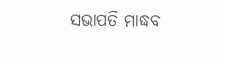ସଭାପତି ମାଦ୍ଧବ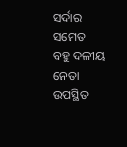ସର୍ଦାର ସମେତ ବହୁ ଦଳୀୟ ନେତା ଉପସ୍ଥିତ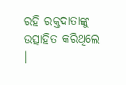ରହି ରକ୍ତଦାତାଙ୍କୁ ଉତ୍ସାହିତ କରିଥିଲେ ।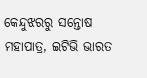କେନ୍ଦୁଝରରୁ ସନ୍ତୋଷ ମହାପାତ୍ର, ଇଟିଭି ଭାରତ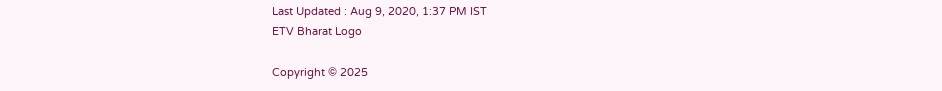Last Updated : Aug 9, 2020, 1:37 PM IST
ETV Bharat Logo

Copyright © 2025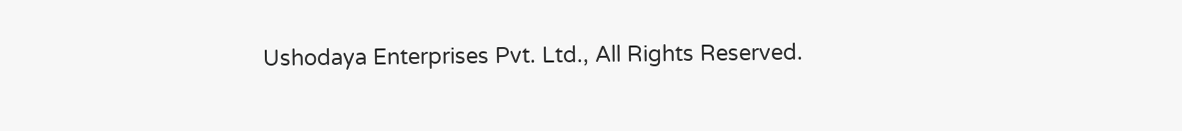Ushodaya Enterprises Pvt. Ltd., All Rights Reserved.